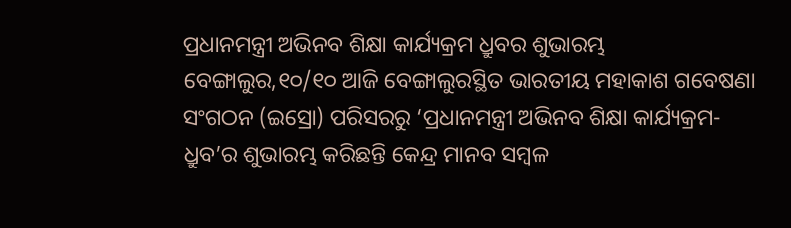ପ୍ରଧାନମନ୍ତ୍ରୀ ଅଭିନବ ଶିକ୍ଷା କାର୍ଯ୍ୟକ୍ରମ ଧ୍ରୁବର ଶୁଭାରମ୍ଭ
ବେଙ୍ଗାଲୁର,୧୦/୧୦ ଆଜି ବେଙ୍ଗାଲୁରସ୍ଥିତ ଭାରତୀୟ ମହାକାଶ ଗବେଷଣା ସଂଗଠନ (ଇସ୍ରୋ) ପରିସରରୁ ‘ପ୍ରଧାନମନ୍ତ୍ରୀ ଅଭିନବ ଶିକ୍ଷା କାର୍ଯ୍ୟକ୍ରମ-ଧ୍ରୁବ’ର ଶୁଭାରମ୍ଭ କରିଛନ୍ତି କେନ୍ଦ୍ର ମାନବ ସମ୍ବଳ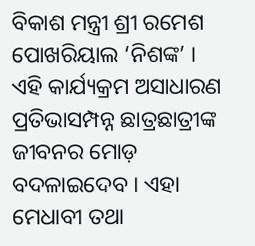ବିକାଶ ମନ୍ତ୍ରୀ ଶ୍ରୀ ରମେଶ ପୋଖରିୟାଲ ‘ନିଶଙ୍କ’ ।
ଏହି କାର୍ଯ୍ୟକ୍ରମ ଅସାଧାରଣ ପ୍ରତିଭାସମ୍ପନ୍ନ ଛାତ୍ରଛାତ୍ରୀଙ୍କ ଜୀବନର ମୋଡ଼ ବଦଳାଇଦେବ । ଏହା ମେଧାବୀ ତଥା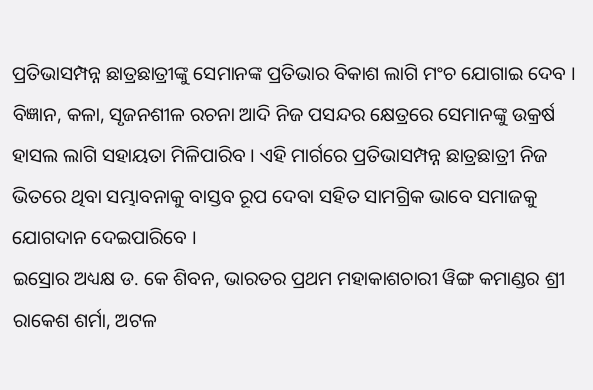ପ୍ରତିଭାସମ୍ପନ୍ନ ଛାତ୍ରଛାତ୍ରୀଙ୍କୁ ସେମାନଙ୍କ ପ୍ରତିଭାର ବିକାଶ ଲାଗି ମଂଚ ଯୋଗାଇ ଦେବ । ବିଜ୍ଞାନ, କଳା, ସୃଜନଶୀଳ ରଚନା ଆଦି ନିଜ ପସନ୍ଦର କ୍ଷେତ୍ରରେ ସେମାନଙ୍କୁ ଉକ୍ରର୍ଷ ହାସଲ ଲାଗି ସହାୟତା ମିଳିପାରିବ । ଏହି ମାର୍ଗରେ ପ୍ରତିଭାସମ୍ପନ୍ନ ଛାତ୍ରଛାତ୍ରୀ ନିଜ ଭିତରେ ଥିବା ସମ୍ଭାବନାକୁ ବାସ୍ତବ ରୂପ ଦେବା ସହିତ ସାମଗ୍ରିକ ଭାବେ ସମାଜକୁ ଯୋଗଦାନ ଦେଇପାରିବେ ।
ଇସ୍ରୋର ଅଧ୍ୟକ୍ଷ ଡ. କେ ଶିବନ, ଭାରତର ପ୍ରଥମ ମହାକାଶଚାରୀ ୱିଙ୍ଗ କମାଣ୍ଡର ଶ୍ରୀ ରାକେଶ ଶର୍ମା, ଅଟଳ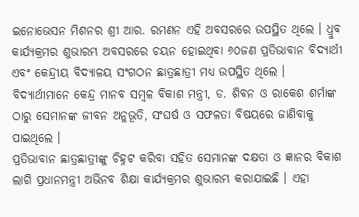ଇନୋଭେସନ ମିଶନର ଶ୍ରୀ ଆର. ରମଣନ ଏହି ଅବସରରେ ଉପସ୍ଥିତ ଥିଲେ । ଧ୍ରୁବ କାର୍ଯ୍ୟକ୍ରମର ଶୁଭାରମ୍ଭ ଅବସରରେ ଚୟନ ହୋଇଥିବା ୬୦ଜଣ ପ୍ରତିଭାବାନ ବିଦ୍ୟାର୍ଥୀ ଏବଂ କେନ୍ଦ୍ରୀୟ ବିଦ୍ୟାଳୟ ସଂଗଠନ ଛାତ୍ରଛାତ୍ରୀ ମଧ୍ୟ ଉପସ୍ଥିତ ଥିଲେ । ବିଦ୍ୟାର୍ଥୀମାନେ କେନ୍ଦ୍ର ମାନବ ସମ୍ବଳ ବିକାଶ ମନ୍ତ୍ରୀ, ଡ. ଶିବନ ଓ ରାକେଶ ଶର୍ମାଙ୍କ ଠାରୁ ସେମାନଙ୍କ ଜୀବନ ଅନୁଭୂତି, ସଂଘର୍ଷ ଓ ସଫଳତା ବିଷୟରେ ଜାଣିବାକୁ ପାଇଥିଲେ ।
ପ୍ରତିଭାବାନ ଛାତ୍ରଛାତ୍ରୀଙ୍କୁ ଚିହ୍ନଟ କରିବା ସହିତ ସେମାନଙ୍କ ଦକ୍ଷତା ଓ ଜ୍ଞାନର ବିକାଶ ଲାଗି ପ୍ରଧାନମନ୍ତ୍ରୀ ଅଭିନବ ଶିକ୍ଷା କାର୍ଯ୍ୟକ୍ରମର ଶୁଭାରମ୍ଭ କରାଯାଇଛି । ଏହା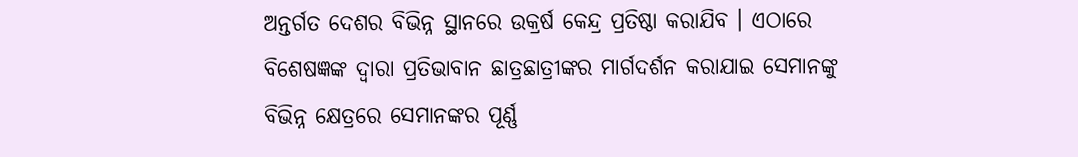ଅନ୍ତର୍ଗତ ଦେଶର ବିଭିନ୍ନ ସ୍ଥାନରେ ଉକ୍ରର୍ଷ କେନ୍ଦ୍ର ପ୍ରତିଷ୍ଠା କରାଯିବ । ଏଠାରେ ବିଶେଷଜ୍ଞଙ୍କ ଦ୍ୱାରା ପ୍ରତିଭାବାନ ଛାତ୍ରଛାତ୍ରୀଙ୍କର ମାର୍ଗଦର୍ଶନ କରାଯାଇ ସେମାନଙ୍କୁ ବିଭିନ୍ନ କ୍ଷେତ୍ରରେ ସେମାନଙ୍କର ପୂର୍ଣ୍ଣ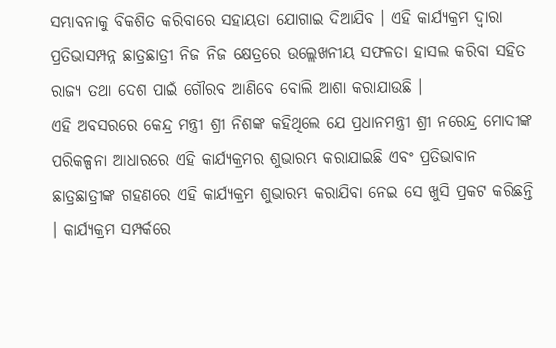ସମ୍ଭାବନାକୁ ବିକଶିତ କରିବାରେ ସହାୟତା ଯୋଗାଇ ଦିଆଯିବ । ଏହି କାର୍ଯ୍ୟକ୍ରମ ଦ୍ୱାରା ପ୍ରତିଭାସମ୍ପନ୍ନ ଛାତ୍ରଛାତ୍ରୀ ନିଜ ନିଜ କ୍ଷେତ୍ରରେ ଉଲ୍ଲେଖନୀୟ ସଫଳତା ହାସଲ କରିବା ସହିତ ରାଜ୍ୟ ତଥା ଦେଶ ପାଇଁ ଗୌରବ ଆଣିବେ ବୋଲି ଆଶା କରାଯାଉଛି ।
ଏହି ଅବସରରେ କେନ୍ଦ୍ର ମନ୍ତ୍ରୀ ଶ୍ରୀ ନିଶଙ୍କ କହିଥିଲେ ଯେ ପ୍ରଧାନମନ୍ତ୍ରୀ ଶ୍ରୀ ନରେନ୍ଦ୍ର ମୋଦୀଙ୍କ ପରିକଳ୍ପନା ଆଧାରରେ ଏହି କାର୍ଯ୍ୟକ୍ରମର ଶୁଭାରମ୍ଭ କରାଯାଇଛି ଏବଂ ପ୍ରତିଭାବାନ ଛାତ୍ରଛାତ୍ରୀଙ୍କ ଗହଣରେ ଏହି କାର୍ଯ୍ୟକ୍ରମ ଶୁଭାରମ୍ଭ କରାଯିବା ନେଇ ସେ ଖୁସି ପ୍ରକଟ କରିଛନ୍ତି । କାର୍ଯ୍ୟକ୍ରମ ସମ୍ପର୍କରେ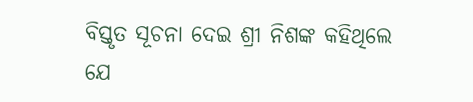ବିସ୍ତୃତ ସୂଚନା ଦେଇ ଶ୍ରୀ ନିଶଙ୍କ କହିଥିଲେ ଯେ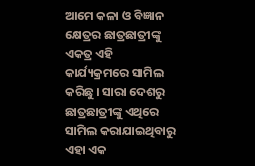ଆମେ କଳା ଓ ବିଜ୍ଞାନ କ୍ଷେତ୍ରର ଛାତ୍ରଛାତ୍ରୀଙ୍କୁ ଏକତ୍ର ଏହି କାର୍ଯ୍ୟକ୍ରମରେ ସାମିଲ କରିଛୁ । ସାରା ଦେଶରୁ ଛାତ୍ରଛାତ୍ରୀଙ୍କୁ ଏଥିରେ ସାମିଲ କରାଯାଇଥିବାରୁ ଏହା ଏକ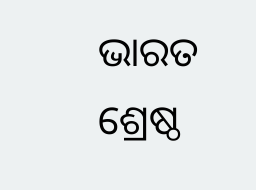ଭାରତ ଶ୍ରେଷ୍ଠ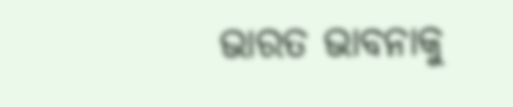ଭାରତ ଭାବନାକୁ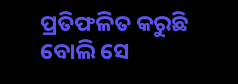ପ୍ରତିଫଳିତ କରୁଛି ବୋଲି ସେ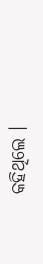କହିଥିଲେ ।